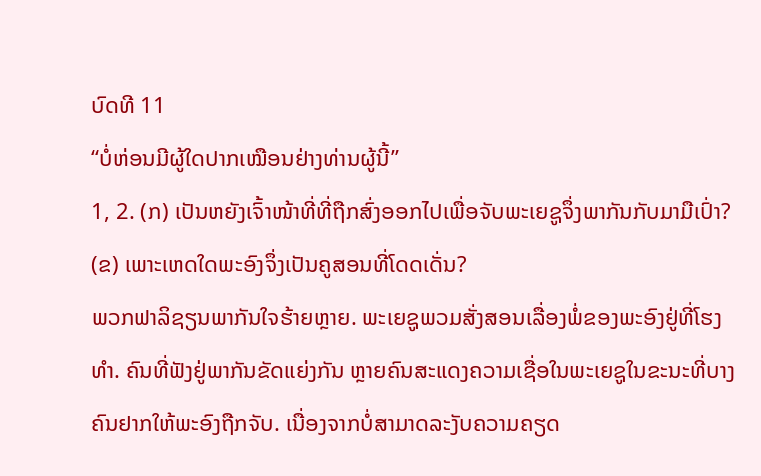ບົດທີ 11
“ບໍ່ຫ່ອນມີຜູ້ໃດປາກເໝືອນຢ່າງທ່ານຜູ້ນີ້”
1, 2. (ກ) ເປັນຫຍັງເຈົ້າໜ້າທີ່ທີ່ຖືກສົ່ງອອກໄປເພື່ອຈັບພະເຍຊູຈຶ່ງພາກັນກັບມາມືເປົ່າ? (ຂ) ເພາະເຫດໃດພະອົງຈຶ່ງເປັນຄູສອນທີ່ໂດດເດັ່ນ?
ພວກຟາລິຊຽນພາກັນໃຈຮ້າຍຫຼາຍ. ພະເຍຊູພວມສັ່ງສອນເລື່ອງພໍ່ຂອງພະອົງຢູ່ທີ່ໂຮງທຳ. ຄົນທີ່ຟັງຢູ່ພາກັນຂັດແຍ່ງກັນ ຫຼາຍຄົນສະແດງຄວາມເຊື່ອໃນພະເຍຊູໃນຂະນະທີ່ບາງຄົນຢາກໃຫ້ພະອົງຖືກຈັບ. ເນື່ອງຈາກບໍ່ສາມາດລະງັບຄວາມຄຽດ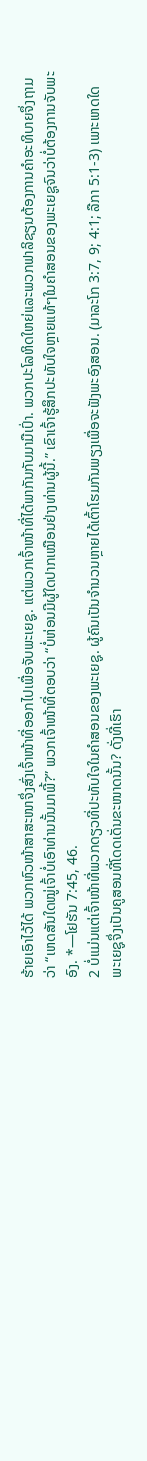ຮ້າຍເອົາໄວ້ໄດ້ ພວກຫົວໜ້າສາສະໜາຈຶ່ງສົ່ງເຈົ້າໜ້າທີ່ອອກໄປເພື່ອຈັບພະເຍຊູ. ແຕ່ພວກເຈົ້າໜ້າທີ່ໄດ້ພາກັນກັບມາມືເປົ່າ. ພວກປະໂລຫິດໃຫຍ່ແລະພວກຟາລິຊຽນຕ້ອງການຄຳອະທິບາຍຈຶ່ງຖາມວ່າ “ເຫດສັນໃດໝູ່ເຈົ້າບໍ່ເອົາທ່ານນັ້ນມາພີ້?” ພວກເຈົ້າໜ້າທີ່ຕອບວ່າ “ບໍ່ຫ່ອນມີຜູ້ໃດປາກເໝືອນຢ່າງທ່ານຜູ້ນີ້.” ເຂົາເຈົ້າຮູ້ສຶກປະທັບໃຈຫຼາຍແທ້ໆໃນຄຳສອນຂອງພະເຍຊູຈົນວ່າບໍ່ຕ້ອງການຈັບພະອົງ. *—ໂຢຮັນ 7:45, 46.
2 ບໍ່ແມ່ນແຕ່ເຈົ້າໜ້າທີ່ພວກດຽວທີ່ປະທັບໃຈໃນຄຳສອນຂອງພະເຍຊູ. ຜູ້ຄົນເປັນຈຳນວນຫຼາຍໄດ້ເຕົ້າໂຮມກັນພຽງເພື່ອຈະຟັງພະອົງສອນ. (ມາລະໂກ 3:7, 9; 4:1; ລືກາ 5:1-3) ເພາະເຫດໃດພະເຍຊູຈຶ່ງເປັນຄູສອນທີ່ໂດດເດັ່ນຂະໜາດນັ້ນ? ດັ່ງທີ່ເຮົາ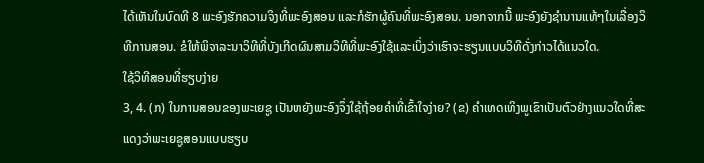ໄດ້ເຫັນໃນບົດທີ 8 ພະອົງຮັກຄວາມຈິງທີ່ພະອົງສອນ ແລະກໍຮັກຜູ້ຄົນທີ່ພະອົງສອນ. ນອກຈາກນີ້ ພະອົງຍັງຊຳນານແທ້ໆໃນເລື່ອງວິທີການສອນ. ຂໍໃຫ້ພິຈາລະນາວິທີທີ່ບັງເກີດຜົນສາມວິທີທີ່ພະອົງໃຊ້ແລະເບິ່ງວ່າເຮົາຈະຮຽນແບບວິທີດັ່ງກ່າວໄດ້ແນວໃດ.
ໃຊ້ວິທີສອນທີ່ຮຽບງ່າຍ
3, 4. (ກ) ໃນການສອນຂອງພະເຍຊູ ເປັນຫຍັງພະອົງຈຶ່ງໃຊ້ຖ້ອຍຄຳທີ່ເຂົ້າໃຈງ່າຍ? (ຂ) ຄຳເທດເທິງພູເຂົາເປັນຕົວຢ່າງແນວໃດທີ່ສະແດງວ່າພະເຍຊູສອນແບບຮຽບ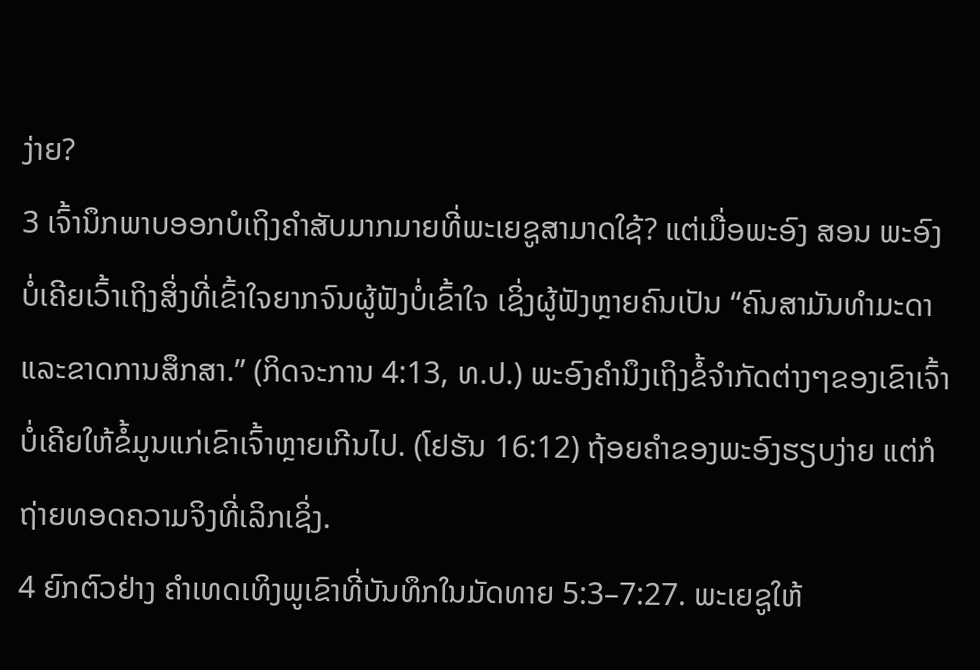ງ່າຍ?
3 ເຈົ້ານຶກພາບອອກບໍເຖິງຄຳສັບມາກມາຍທີ່ພະເຍຊູສາມາດໃຊ້? ແຕ່ເມື່ອພະອົງ ສອນ ພະອົງບໍ່ເຄີຍເວົ້າເຖິງສິ່ງທີ່ເຂົ້າໃຈຍາກຈົນຜູ້ຟັງບໍ່ເຂົ້າໃຈ ເຊິ່ງຜູ້ຟັງຫຼາຍຄົນເປັນ “ຄົນສາມັນທຳມະດາແລະຂາດການສຶກສາ.” (ກິດຈະການ 4:13, ທ.ປ.) ພະອົງຄຳນຶງເຖິງຂໍ້ຈຳກັດຕ່າງໆຂອງເຂົາເຈົ້າ ບໍ່ເຄີຍໃຫ້ຂໍ້ມູນແກ່ເຂົາເຈົ້າຫຼາຍເກີນໄປ. (ໂຢຮັນ 16:12) ຖ້ອຍຄຳຂອງພະອົງຮຽບງ່າຍ ແຕ່ກໍຖ່າຍທອດຄວາມຈິງທີ່ເລິກເຊິ່ງ.
4 ຍົກຕົວຢ່າງ ຄຳເທດເທິງພູເຂົາທີ່ບັນທຶກໃນມັດທາຍ 5:3–7:27. ພະເຍຊູໃຫ້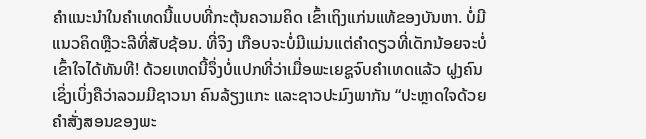ຄຳແນະນຳໃນຄຳເທດນີ້ແບບທີ່ກະຕຸ້ນຄວາມຄິດ ເຂົ້າເຖິງແກ່ນແທ້ຂອງບັນຫາ. ບໍ່ມີແນວຄິດຫຼືວະລີທີ່ສັບຊ້ອນ. ທີ່ຈິງ ເກືອບຈະບໍ່ມີແມ່ນແຕ່ຄຳດຽວທີ່ເດັກນ້ອຍຈະບໍ່ເຂົ້າໃຈໄດ້ທັນທີ! ດ້ວຍເຫດນີ້ຈຶ່ງບໍ່ແປກທີ່ວ່າເມື່ອພະເຍຊູຈົບຄຳເທດແລ້ວ ຝູງຄົນເຊິ່ງເບິ່ງຄືວ່າລວມມີຊາວນາ ຄົນລ້ຽງແກະ ແລະຊາວປະມົງພາກັນ “ປະຫຼາດໃຈດ້ວຍຄຳສັ່ງສອນຂອງພະ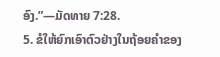ອົງ.”—ມັດທາຍ 7:28.
5. ຂໍໃຫ້ຍົກເອົາຕົວຢ່າງໃນຖ້ອຍຄຳຂອງ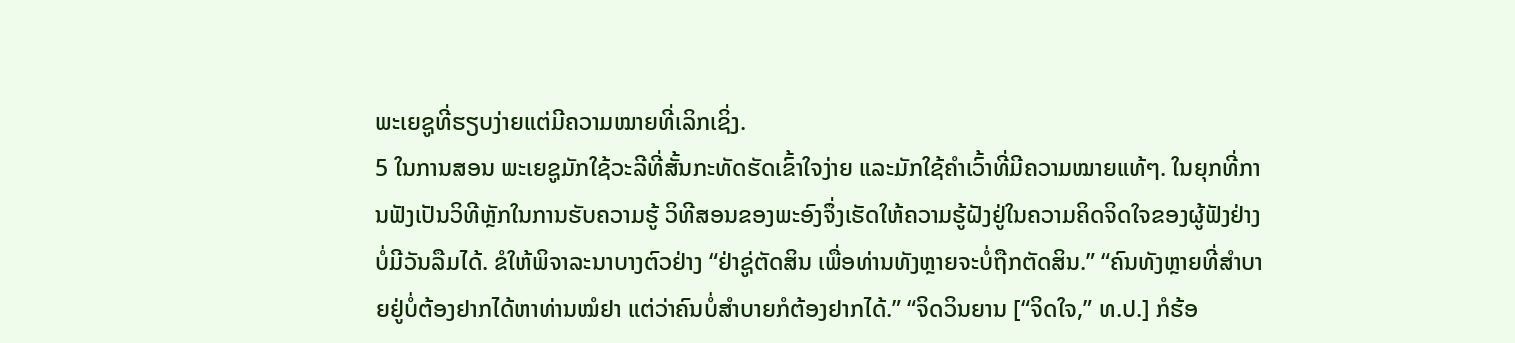ພະເຍຊູທີ່ຮຽບງ່າຍແຕ່ມີຄວາມໝາຍທີ່ເລິກເຊິ່ງ.
5 ໃນການສອນ ພະເຍຊູມັກໃຊ້ວະລີທີ່ສັ້ນກະທັດຮັດເຂົ້າໃຈງ່າຍ ແລະມັກໃຊ້ຄຳເວົ້າທີ່ມີຄວາມໝາຍແທ້ໆ. ໃນຍຸກທີ່ການຟັງເປັນວິທີຫຼັກໃນການຮັບຄວາມຮູ້ ວິທີສອນຂອງພະອົງຈຶ່ງເຮັດໃຫ້ຄວາມຮູ້ຝັງຢູ່ໃນຄວາມຄິດຈິດໃຈຂອງຜູ້ຟັງຢ່າງບໍ່ມີວັນລືມໄດ້. ຂໍໃຫ້ພິຈາລະນາບາງຕົວຢ່າງ “ຢ່າຊູ່ຕັດສິນ ເພື່ອທ່ານທັງຫຼາຍຈະບໍ່ຖືກຕັດສິນ.” “ຄົນທັງຫຼາຍທີ່ສຳບາຍຢູ່ບໍ່ຕ້ອງຢາກໄດ້ຫາທ່ານໝໍຢາ ແຕ່ວ່າຄົນບໍ່ສຳບາຍກໍຕ້ອງຢາກໄດ້.” “ຈິດວິນຍານ [“ຈິດໃຈ,” ທ.ປ.] ກໍຮ້ອ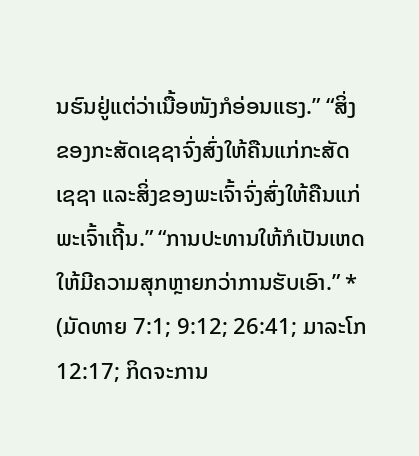ນຮົນຢູ່ແຕ່ວ່າເນື້ອໜັງກໍອ່ອນແຮງ.” “ສິ່ງຂອງກະສັດເຊຊາຈົ່ງສົ່ງໃຫ້ຄືນແກ່ກະສັດເຊຊາ ແລະສິ່ງຂອງພະເຈົ້າຈົ່ງສົ່ງໃຫ້ຄືນແກ່ພະເຈົ້າເຖີ້ນ.” “ການປະທານໃຫ້ກໍເປັນເຫດໃຫ້ມີຄວາມສຸກຫຼາຍກວ່າການຮັບເອົາ.” * (ມັດທາຍ 7:1; 9:12; 26:41; ມາລະໂກ 12:17; ກິດຈະການ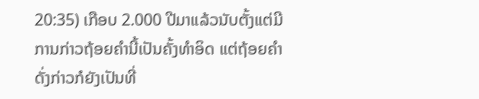20:35) ເກືອບ 2.000 ປີມາແລ້ວນັບຕັ້ງແຕ່ມີການກ່າວຖ້ອຍຄຳນີ້ເປັນຄັ້ງທຳອິດ ແຕ່ຖ້ອຍຄຳດັ່ງກ່າວກໍຍັງເປັນທີ່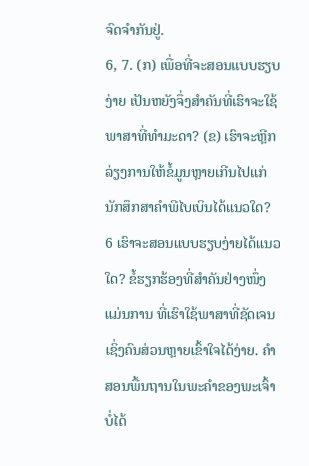ຈົດຈຳກັນຢູ່.
6, 7. (ກ) ເພື່ອທີ່ຈະສອນແບບຮຽບງ່າຍ ເປັນຫຍັງຈຶ່ງສຳຄັນທີ່ເຮົາຈະໃຊ້ພາສາທີ່ທຳມະດາ? (ຂ) ເຮົາຈະຫຼີກລ່ຽງການໃຫ້ຂໍ້ມູນຫຼາຍເກີນໄປແກ່ນັກສຶກສາຄຳພີໄບເບິນໄດ້ແນວໃດ?
6 ເຮົາຈະສອນແບບຮຽບງ່າຍໄດ້ແນວໃດ? ຂໍ້ຮຽກຮ້ອງທີ່ສຳຄັນຢ່າງໜຶ່ງແມ່ນການ ທີ່ເຮົາໃຊ້ພາສາທີ່ຊັດເຈນເຊິ່ງຄົນສ່ວນຫຼາຍເຂົ້າໃຈໄດ້ງ່າຍ. ຄຳສອນພື້ນຖານໃນພະຄຳຂອງພະເຈົ້າບໍ່ໄດ້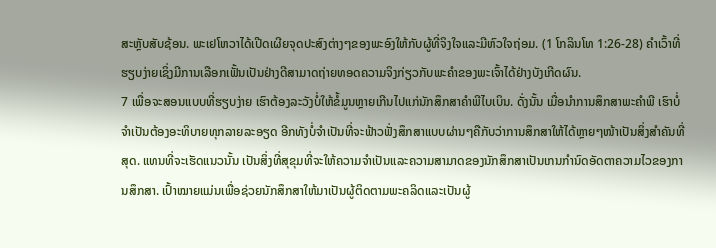ສະຫຼັບສັບຊ້ອນ. ພະເຢໂຫວາໄດ້ເປີດເຜີຍຈຸດປະສົງຕ່າງໆຂອງພະອົງໃຫ້ກັບຜູ້ທີ່ຈິງໃຈແລະມີຫົວໃຈຖ່ອມ. (1 ໂກລິນໂທ 1:26-28) ຄຳເວົ້າທີ່ຮຽບງ່າຍເຊິ່ງມີການເລືອກເຟັ້ນເປັນຢ່າງດີສາມາດຖ່າຍທອດຄວາມຈິງກ່ຽວກັບພະຄຳຂອງພະເຈົ້າໄດ້ຢ່າງບັງເກີດຜົນ.
7 ເພື່ອຈະສອນແບບທີ່ຮຽບງ່າຍ ເຮົາຕ້ອງລະວັງບໍ່ໃຫ້ຂໍ້ມູນຫຼາຍເກີນໄປແກ່ນັກສຶກສາຄຳພີໄບເບິນ. ດັ່ງນັ້ນ ເມື່ອນຳການສຶກສາພະຄຳພີ ເຮົາບໍ່ຈຳເປັນຕ້ອງອະທິບາຍທຸກລາຍລະອຽດ ອີກທັງບໍ່ຈຳເປັນທີ່ຈະຟ້າວຟັ່ງສຶກສາແບບຜ່ານໆຄືກັບວ່າການສຶກສາໃຫ້ໄດ້ຫຼາຍໆໜ້າເປັນສິ່ງສຳຄັນທີ່ສຸດ. ແທນທີ່ຈະເຮັດແນວນັ້ນ ເປັນສິ່ງທີ່ສຸຂຸມທີ່ຈະໃຫ້ຄວາມຈຳເປັນແລະຄວາມສາມາດຂອງນັກສຶກສາເປັນເກນກຳນົດອັດຕາຄວາມໄວຂອງການສຶກສາ. ເປົ້າໝາຍແມ່ນເພື່ອຊ່ວຍນັກສຶກສາໃຫ້ມາເປັນຜູ້ຕິດຕາມພະຄລິດແລະເປັນຜູ້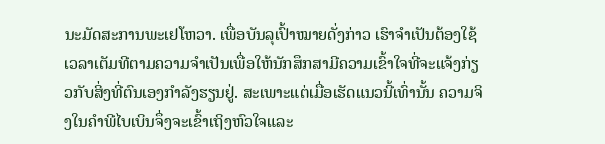ນະມັດສະການພະເຢໂຫວາ. ເພື່ອບັນລຸເປົ້າໝາຍດັ່ງກ່າວ ເຮົາຈຳເປັນຕ້ອງໃຊ້ເວລາເຕັມທີຕາມຄວາມຈຳເປັນເພື່ອໃຫ້ນັກສຶກສາມີຄວາມເຂົ້າໃຈທີ່ຈະແຈ້ງກ່ຽວກັບສິ່ງທີ່ຕົນເອງກຳລັງຮຽນຢູ່. ສະເພາະແຕ່ເມື່ອເຮັດແນວນີ້ເທົ່ານັ້ນ ຄວາມຈິງໃນຄຳພີໄບເບິນຈຶ່ງຈະເຂົ້າເຖິງຫົວໃຈແລະ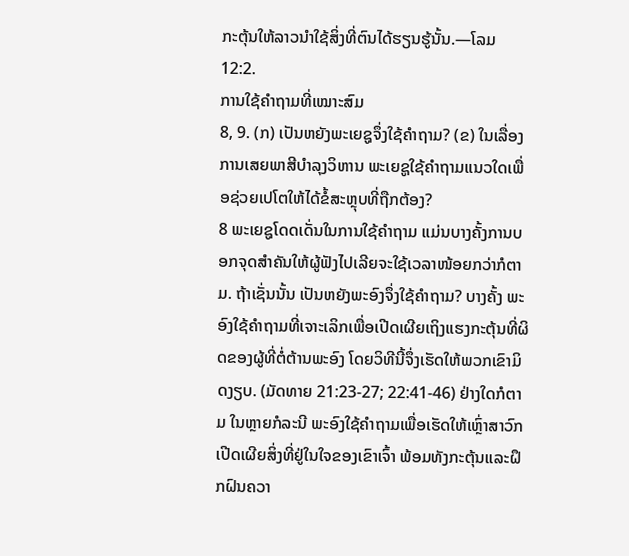ກະຕຸ້ນໃຫ້ລາວນຳໃຊ້ສິ່ງທີ່ຕົນໄດ້ຮຽນຮູ້ນັ້ນ.—ໂລມ 12:2.
ການໃຊ້ຄຳຖາມທີ່ເໝາະສົມ
8, 9. (ກ) ເປັນຫຍັງພະເຍຊູຈຶ່ງໃຊ້ຄຳຖາມ? (ຂ) ໃນເລື່ອງການເສຍພາສີບຳລຸງວິຫານ ພະເຍຊູໃຊ້ຄຳຖາມແນວໃດເພື່ອຊ່ວຍເປໂຕໃຫ້ໄດ້ຂໍ້ສະຫຼຸບທີ່ຖືກຕ້ອງ?
8 ພະເຍຊູໂດດເດັ່ນໃນການໃຊ້ຄຳຖາມ ແມ່ນບາງຄັ້ງການບອກຈຸດສຳຄັນໃຫ້ຜູ້ຟັງໄປເລີຍຈະໃຊ້ເວລາໜ້ອຍກວ່າກໍຕາມ. ຖ້າເຊັ່ນນັ້ນ ເປັນຫຍັງພະອົງຈຶ່ງໃຊ້ຄຳຖາມ? ບາງຄັ້ງ ພະອົງໃຊ້ຄຳຖາມທີ່ເຈາະເລິກເພື່ອເປີດເຜີຍເຖິງແຮງກະຕຸ້ນທີ່ຜິດຂອງຜູ້ທີ່ຕໍ່ຕ້ານພະອົງ ໂດຍວິທີນີ້ຈຶ່ງເຮັດໃຫ້ພວກເຂົາມິດງຽບ. (ມັດທາຍ 21:23-27; 22:41-46) ຢ່າງໃດກໍຕາມ ໃນຫຼາຍກໍລະນີ ພະອົງໃຊ້ຄຳຖາມເພື່ອເຮັດໃຫ້ເຫຼົ່າສາວົກເປີດເຜີຍສິ່ງທີ່ຢູ່ໃນໃຈຂອງເຂົາເຈົ້າ ພ້ອມທັງກະຕຸ້ນແລະຝຶກຝົນຄວາ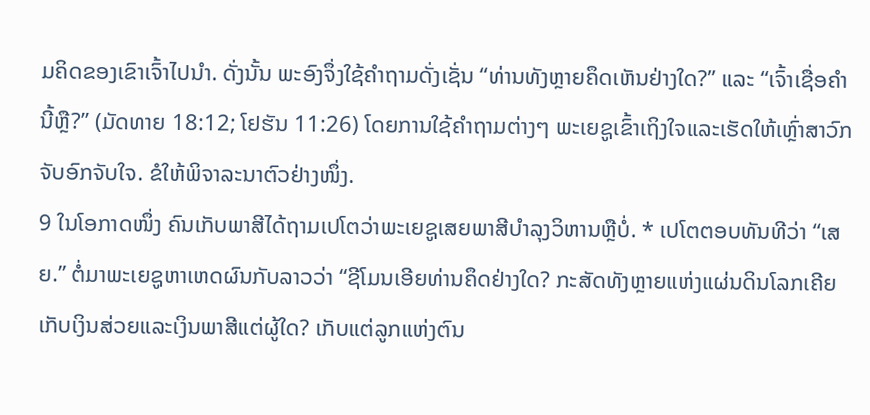ມຄິດຂອງເຂົາເຈົ້າໄປນຳ. ດັ່ງນັ້ນ ພະອົງຈຶ່ງໃຊ້ຄຳຖາມດັ່ງເຊັ່ນ “ທ່ານທັງຫຼາຍຄຶດເຫັນຢ່າງໃດ?” ແລະ “ເຈົ້າເຊື່ອຄຳນີ້ຫຼື?” (ມັດທາຍ 18:12; ໂຢຮັນ 11:26) ໂດຍການໃຊ້ຄຳຖາມຕ່າງໆ ພະເຍຊູເຂົ້າເຖິງໃຈແລະເຮັດໃຫ້ເຫຼົ່າສາວົກຈັບອົກຈັບໃຈ. ຂໍໃຫ້ພິຈາລະນາຕົວຢ່າງໜຶ່ງ.
9 ໃນໂອກາດໜຶ່ງ ຄົນເກັບພາສີໄດ້ຖາມເປໂຕວ່າພະເຍຊູເສຍພາສີບຳລຸງວິຫານຫຼືບໍ່. * ເປໂຕຕອບທັນທີວ່າ “ເສຍ.” ຕໍ່ມາພະເຍຊູຫາເຫດຜົນກັບລາວວ່າ “ຊີໂມນເອີຍທ່ານຄຶດຢ່າງໃດ? ກະສັດທັງຫຼາຍແຫ່ງແຜ່ນດິນໂລກເຄີຍເກັບເງິນສ່ວຍແລະເງິນພາສີແຕ່ຜູ້ໃດ? ເກັບແຕ່ລູກແຫ່ງຕົນ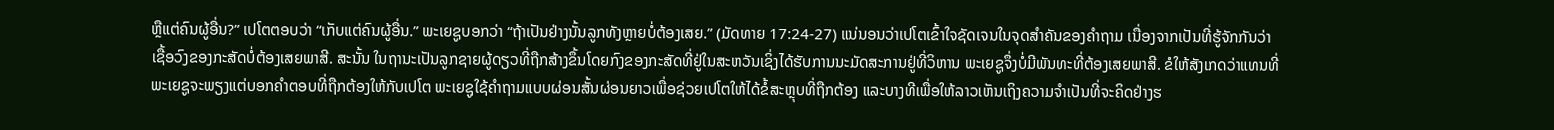ຫຼືແຕ່ຄົນຜູ້ອື່ນ?” ເປໂຕຕອບວ່າ “ເກັບແຕ່ຄົນຜູ້ອື່ນ.” ພະເຍຊູບອກວ່າ “ຖ້າເປັນຢ່າງນັ້ນລູກທັງຫຼາຍບໍ່ຕ້ອງເສຍ.” (ມັດທາຍ 17:24-27) ແນ່ນອນວ່າເປໂຕເຂົ້າໃຈຊັດເຈນໃນຈຸດສຳຄັນຂອງຄຳຖາມ ເນື່ອງຈາກເປັນທີ່ຮູ້ຈັກກັນວ່າເຊື້ອວົງຂອງກະສັດບໍ່ຕ້ອງເສຍພາສີ. ສະນັ້ນ ໃນຖານະເປັນລູກຊາຍຜູ້ດຽວທີ່ຖືກສ້າງຂຶ້ນໂດຍກົງຂອງກະສັດທີ່ຢູ່ໃນສະຫວັນເຊິ່ງໄດ້ຮັບການນະມັດສະການຢູ່ທີ່ວິຫານ ພະເຍຊູຈຶ່ງບໍ່ມີພັນທະທີ່ຕ້ອງເສຍພາສີ. ຂໍໃຫ້ສັງເກດວ່າແທນທີ່ ພະເຍຊູຈະພຽງແຕ່ບອກຄຳຕອບທີ່ຖືກຕ້ອງໃຫ້ກັບເປໂຕ ພະເຍຊູໃຊ້ຄຳຖາມແບບຜ່ອນສັ້ນຜ່ອນຍາວເພື່ອຊ່ວຍເປໂຕໃຫ້ໄດ້ຂໍ້ສະຫຼຸບທີ່ຖືກຕ້ອງ ແລະບາງທີເພື່ອໃຫ້ລາວເຫັນເຖິງຄວາມຈຳເປັນທີ່ຈະຄິດຢ່າງຮ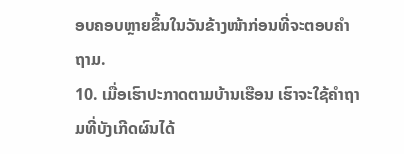ອບຄອບຫຼາຍຂຶ້ນໃນວັນຂ້າງໜ້າກ່ອນທີ່ຈະຕອບຄຳຖາມ.
10. ເມື່ອເຮົາປະກາດຕາມບ້ານເຮືອນ ເຮົາຈະໃຊ້ຄຳຖາມທີ່ບັງເກີດຜົນໄດ້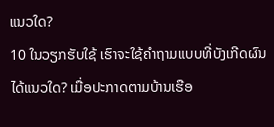ແນວໃດ?
10 ໃນວຽກຮັບໃຊ້ ເຮົາຈະໃຊ້ຄຳຖາມແບບທີ່ບັງເກີດຜົນໄດ້ແນວໃດ? ເມື່ອປະກາດຕາມບ້ານເຮືອ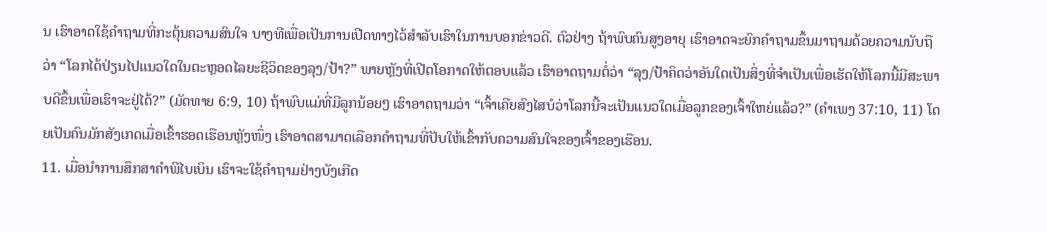ນ ເຮົາອາດໃຊ້ຄຳຖາມທີ່ກະຕຸ້ນຄວາມສົນໃຈ ບາງທີເພື່ອເປັນການເປີດທາງໄວ້ສຳລັບເຮົາໃນການບອກຂ່າວດີ. ຕົວຢ່າງ ຖ້າພົບຄົນສູງອາຍຸ ເຮົາອາດຈະຍົກຄຳຖາມຂຶ້ນມາຖາມດ້ວຍຄວາມນັບຖືວ່າ “ໂລກໄດ້ປ່ຽນໄປແນວໃດໃນຕະຫຼອດໄລຍະຊີວິດຂອງລຸງ/ປ້າ?” ພາຍຫຼັງທີ່ເປີດໂອກາດໃຫ້ຕອບແລ້ວ ເຮົາອາດຖາມຕໍ່ວ່າ “ລຸງ/ປ້າຄິດວ່າອັນໃດເປັນສິ່ງທີ່ຈຳເປັນເພື່ອເຮັດໃຫ້ໂລກນີ້ມີສະພາບດີຂຶ້ນເພື່ອເຮົາຈະຢູ່ໄດ້?” (ມັດທາຍ 6:9, 10) ຖ້າພົບແມ່ທີ່ມີລູກນ້ອຍໆ ເຮົາອາດຖາມວ່າ “ເຈົ້າເຄີຍສົງໄສບໍວ່າໂລກນີ້ຈະເປັນແນວໃດເມື່ອລູກຂອງເຈົ້າໃຫຍ່ແລ້ວ?” (ຄຳເພງ 37:10, 11) ໂດຍເປັນຄົນມັກສັງເກດເມື່ອເຂົ້າຮອດເຮືອນຫຼັງໜຶ່ງ ເຮົາອາດສາມາດເລືອກຄຳຖາມທີ່ປັບໃຫ້ເຂົ້າກັບຄວາມສົນໃຈຂອງເຈົ້າຂອງເຮືອນ.
11. ເມື່ອນຳການສຶກສາຄຳພີໄບເບິນ ເຮົາຈະໃຊ້ຄຳຖາມຢ່າງບັງເກີດ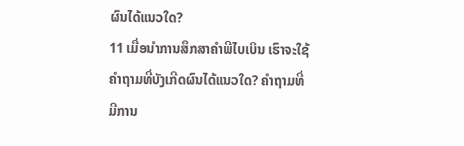ຜົນໄດ້ແນວໃດ?
11 ເມື່ອນຳການສຶກສາຄຳພີໄບເບິນ ເຮົາຈະໃຊ້ຄຳຖາມທີ່ບັງເກີດຜົນໄດ້ແນວໃດ? ຄຳຖາມທີ່ມີການ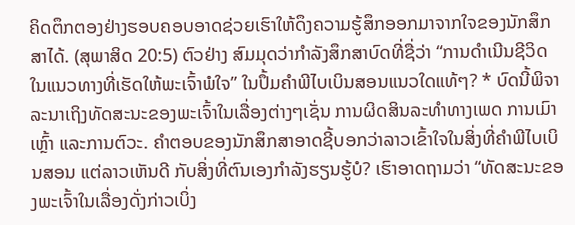ຄິດຕຶກຕອງຢ່າງຮອບຄອບອາດຊ່ວຍເຮົາໃຫ້ດຶງຄວາມຮູ້ສຶກອອກມາຈາກໃຈຂອງນັກສຶກສາໄດ້. (ສຸພາສິດ 20:5) ຕົວຢ່າງ ສົມມຸດວ່າກຳລັງສຶກສາບົດທີ່ຊື່ວ່າ “ການດຳເນີນຊີວິດໃນແນວທາງທີ່ເຮັດໃຫ້ພະເຈົ້າພໍໃຈ” ໃນປຶ້ມຄຳພີໄບເບິນສອນແນວໃດແທ້ໆ? * ບົດນີ້ພິຈາລະນາເຖິງທັດສະນະຂອງພະເຈົ້າໃນເລື່ອງຕ່າງໆເຊັ່ນ ການຜິດສິນລະທຳທາງເພດ ການເມົາເຫຼົ້າ ແລະການຕົວະ. ຄຳຕອບຂອງນັກສຶກສາອາດຊີ້ບອກວ່າລາວເຂົ້າໃຈໃນສິ່ງທີ່ຄຳພີໄບເບິນສອນ ແຕ່ລາວເຫັນດີ ກັບສິ່ງທີ່ຕົນເອງກຳລັງຮຽນຮູ້ບໍ? ເຮົາອາດຖາມວ່າ “ທັດສະນະຂອງພະເຈົ້າໃນເລື່ອງດັ່ງກ່າວເບິ່ງ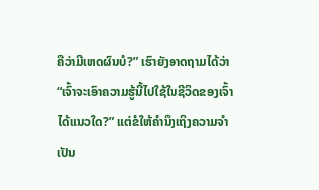ຄືວ່າມີເຫດຜົນບໍ?” ເຮົາຍັງອາດຖາມໄດ້ວ່າ “ເຈົ້າຈະເອົາຄວາມຮູ້ນີ້ໄປໃຊ້ໃນຊີວິດຂອງເຈົ້າໄດ້ແນວໃດ?” ແຕ່ຂໍໃຫ້ຄຳນຶງເຖິງຄວາມຈຳເປັນ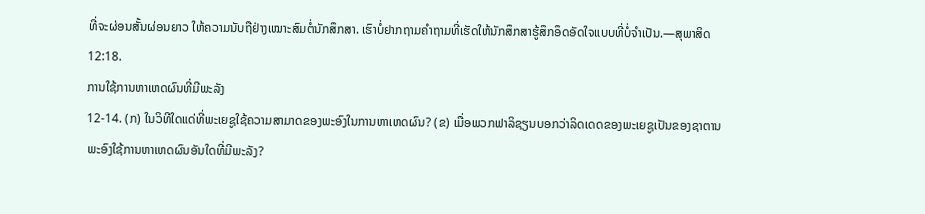ທີ່ຈະຜ່ອນສັ້ນຜ່ອນຍາວ ໃຫ້ຄວາມນັບຖືຢ່າງເໝາະສົມຕໍ່ນັກສຶກສາ. ເຮົາບໍ່ຢາກຖາມຄຳຖາມທີ່ເຮັດໃຫ້ນັກສຶກສາຮູ້ສຶກອຶດອັດໃຈແບບທີ່ບໍ່ຈຳເປັນ.—ສຸພາສິດ 12:18.
ການໃຊ້ການຫາເຫດຜົນທີ່ມີພະລັງ
12-14. (ກ) ໃນວິທີໃດແດ່ທີ່ພະເຍຊູໃຊ້ຄວາມສາມາດຂອງພະອົງໃນການຫາເຫດຜົນ? (ຂ) ເມື່ອພວກຟາລິຊຽນບອກວ່າລິດເດດຂອງພະເຍຊູເປັນຂອງຊາຕານ ພະອົງໃຊ້ການຫາເຫດຜົນອັນໃດທີ່ມີພະລັງ?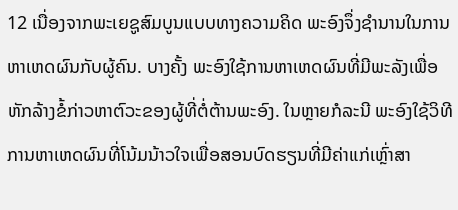12 ເນື່ອງຈາກພະເຍຊູສົມບູນແບບທາງຄວາມຄິດ ພະອົງຈຶ່ງຊຳນານໃນການຫາເຫດຜົນກັບຜູ້ຄົນ. ບາງຄັ້ງ ພະອົງໃຊ້ການຫາເຫດຜົນທີ່ມີພະລັງເພື່ອຫັກລ້າງຂໍ້ກ່າວຫາຕົວະຂອງຜູ້ທີ່ຕໍ່ຕ້ານພະອົງ. ໃນຫຼາຍກໍລະນີ ພະອົງໃຊ້ວິທີການຫາເຫດຜົນທີ່ໂນ້ມນ້າວໃຈເພື່ອສອນບົດຮຽນທີ່ມີຄ່າແກ່ເຫຼົ່າສາ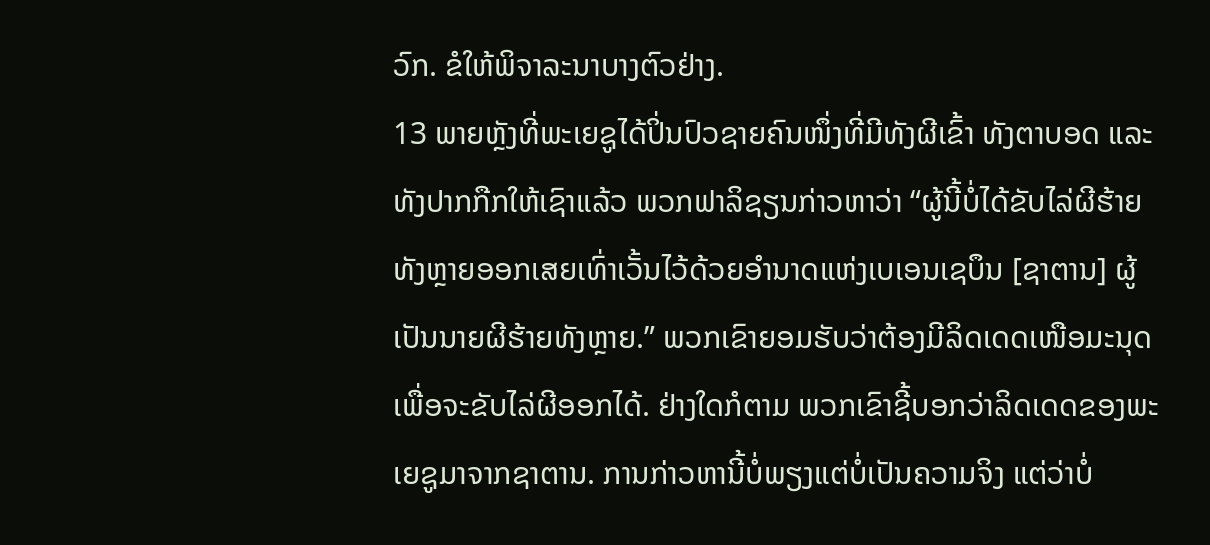ວົກ. ຂໍໃຫ້ພິຈາລະນາບາງຕົວຢ່າງ.
13 ພາຍຫຼັງທີ່ພະເຍຊູໄດ້ປິ່ນປົວຊາຍຄົນໜຶ່ງທີ່ມີທັງຜີເຂົ້າ ທັງຕາບອດ ແລະທັງປາກກືກໃຫ້ເຊົາແລ້ວ ພວກຟາລິຊຽນກ່າວຫາວ່າ “ຜູ້ນີ້ບໍ່ໄດ້ຂັບໄລ່ຜີຮ້າຍທັງຫຼາຍອອກເສຍເທົ່າເວັ້ນໄວ້ດ້ວຍອຳນາດແຫ່ງເບເອນເຊບຶນ [ຊາຕານ] ຜູ້ເປັນນາຍຜີຮ້າຍທັງຫຼາຍ.” ພວກເຂົາຍອມຮັບວ່າຕ້ອງມີລິດເດດເໜືອມະນຸດເພື່ອຈະຂັບໄລ່ຜີອອກໄດ້. ຢ່າງໃດກໍຕາມ ພວກເຂົາຊີ້ບອກວ່າລິດເດດຂອງພະເຍຊູມາຈາກຊາຕານ. ການກ່າວຫານີ້ບໍ່ພຽງແຕ່ບໍ່ເປັນຄວາມຈິງ ແຕ່ວ່າບໍ່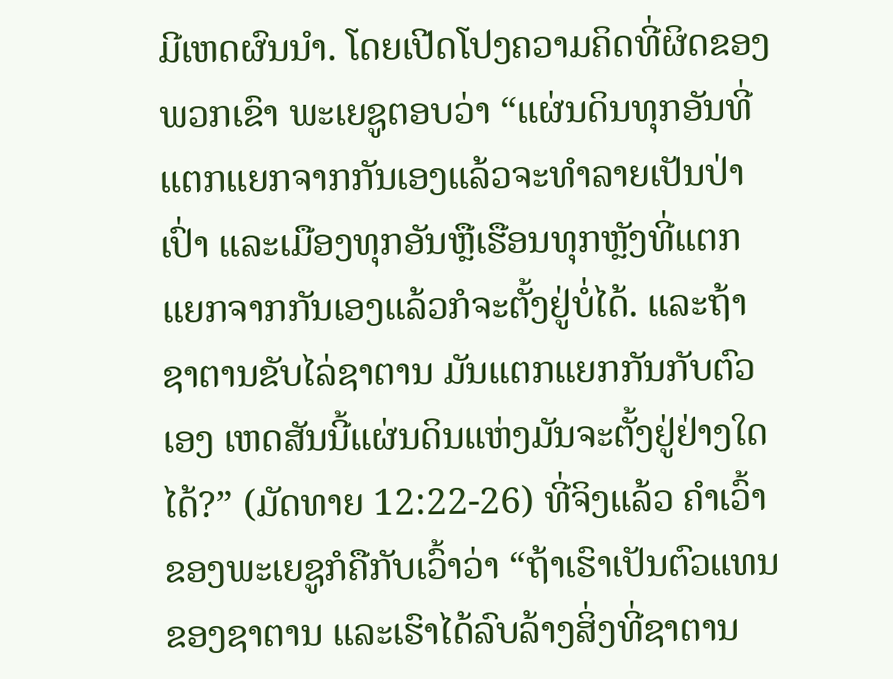ມີເຫດຜົນນຳ. ໂດຍເປີດໂປງຄວາມຄິດທີ່ຜິດຂອງພວກເຂົາ ພະເຍຊູຕອບວ່າ “ແຜ່ນດິນທຸກອັນທີ່ແຕກແຍກຈາກກັນເອງແລ້ວຈະທຳລາຍເປັນປ່າເປົ່າ ແລະເມືອງທຸກອັນຫຼືເຮືອນທຸກຫຼັງທີ່ແຕກແຍກຈາກກັນເອງແລ້ວກໍຈະຕັ້ງຢູ່ບໍ່ໄດ້. ແລະຖ້າຊາຕານຂັບໄລ່ຊາຕານ ມັນແຕກແຍກກັນກັບຕົວເອງ ເຫດສັນນີ້ແຜ່ນດິນແຫ່ງມັນຈະຕັ້ງຢູ່ຢ່າງໃດໄດ້?” (ມັດທາຍ 12:22-26) ທີ່ຈິງແລ້ວ ຄຳເວົ້າຂອງພະເຍຊູກໍຄືກັບເວົ້າວ່າ “ຖ້າເຮົາເປັນຕົວແທນຂອງຊາຕານ ແລະເຮົາໄດ້ລົບລ້າງສິ່ງທີ່ຊາຕານ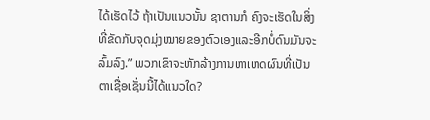ໄດ້ເຮັດໄວ້ ຖ້າເປັນແນວນັ້ນ ຊາຕານກໍ ຄົງຈະເຮັດໃນສິ່ງທີ່ຂັດກັບຈຸດມຸ່ງໝາຍຂອງຕົວເອງແລະອີກບໍ່ດົນມັນຈະລົ້ມລົງ.” ພວກເຂົາຈະຫັກລ້າງການຫາເຫດຜົນທີ່ເປັນຕາເຊື່ອເຊັ່ນນີ້ໄດ້ແນວໃດ?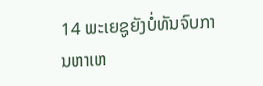14 ພະເຍຊູຍັງບໍ່ທັນຈົບການຫາເຫ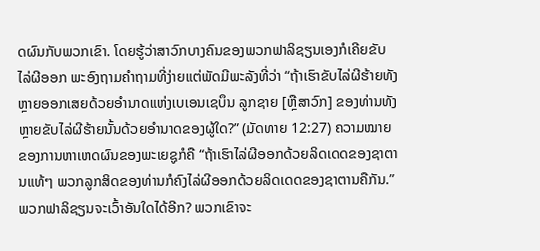ດຜົນກັບພວກເຂົາ. ໂດຍຮູ້ວ່າສາວົກບາງຄົນຂອງພວກຟາລິຊຽນເອງກໍເຄີຍຂັບໄລ່ຜີອອກ ພະອົງຖາມຄຳຖາມທີ່ງ່າຍແຕ່ພັດມີພະລັງທີ່ວ່າ “ຖ້າເຮົາຂັບໄລ່ຜີຮ້າຍທັງຫຼາຍອອກເສຍດ້ວຍອຳນາດແຫ່ງເບເອນເຊບຶນ ລູກຊາຍ [ຫຼືສາວົກ] ຂອງທ່ານທັງຫຼາຍຂັບໄລ່ຜີຮ້າຍນັ້ນດ້ວຍອຳນາດຂອງຜູ້ໃດ?” (ມັດທາຍ 12:27) ຄວາມໝາຍຂອງການຫາເຫດຜົນຂອງພະເຍຊູກໍຄື “ຖ້າເຮົາໄລ່ຜີອອກດ້ວຍລິດເດດຂອງຊາຕານແທ້ໆ ພວກລູກສິດຂອງທ່ານກໍຄົງໄລ່ຜີອອກດ້ວຍລິດເດດຂອງຊາຕານຄືກັນ.” ພວກຟາລິຊຽນຈະເວົ້າອັນໃດໄດ້ອີກ? ພວກເຂົາຈະ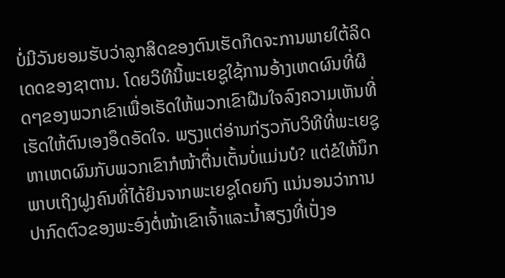ບໍ່ມີວັນຍອມຮັບວ່າລູກສິດຂອງຕົນເຮັດກິດຈະການພາຍໃຕ້ລິດເດດຂອງຊາຕານ. ໂດຍວິທີນີ້ພະເຍຊູໃຊ້ການອ້າງເຫດຜົນທີ່ຜິດໆຂອງພວກເຂົາເພື່ອເຮັດໃຫ້ພວກເຂົາຝືນໃຈລົງຄວາມເຫັນທີ່ເຮັດໃຫ້ຕົນເອງອຶດອັດໃຈ. ພຽງແຕ່ອ່ານກ່ຽວກັບວິທີທີ່ພະເຍຊູຫາເຫດຜົນກັບພວກເຂົາກໍໜ້າຕື່ນເຕັ້ນບໍ່ແມ່ນບໍ? ແຕ່ຂໍໃຫ້ນຶກພາບເຖິງຝູງຄົນທີ່ໄດ້ຍິນຈາກພະເຍຊູໂດຍກົງ ແນ່ນອນວ່າການປາກົດຕົວຂອງພະອົງຕໍ່ໜ້າເຂົາເຈົ້າແລະນ້ຳສຽງທີ່ເປັ່ງອ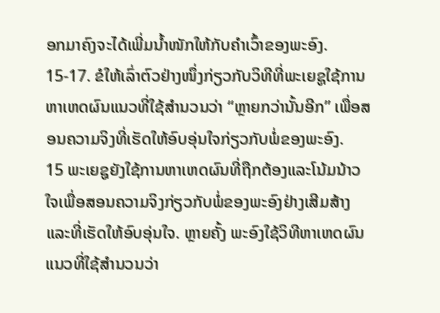ອກມາຄົງຈະໄດ້ເພີ່ມນ້ຳໜັກໃຫ້ກັບຄຳເວົ້າຂອງພະອົງ.
15-17. ຂໍໃຫ້ເລົ່າຕົວຢ່າງໜຶ່ງກ່ຽວກັບວິທີທີ່ພະເຍຊູໃຊ້ການຫາເຫດຜົນແນວທີ່ໃຊ້ສຳນວນວ່າ “ຫຼາຍກວ່ານັ້ນອີກ” ເພື່ອສອນຄວາມຈິງທີ່ເຮັດໃຫ້ອົບອຸ່ນໃຈກ່ຽວກັບພໍ່ຂອງພະອົງ.
15 ພະເຍຊູຍັງໃຊ້ການຫາເຫດຜົນທີ່ຖືກຕ້ອງແລະໂນ້ມນ້າວໃຈເພື່ອສອນຄວາມຈິງກ່ຽວກັບພໍ່ຂອງພະອົງຢ່າງເສີມສ້າງແລະທີ່ເຮັດໃຫ້ອົບອຸ່ນໃຈ. ຫຼາຍຄັ້ງ ພະອົງໃຊ້ວິທີຫາເຫດຜົນແນວທີ່ໃຊ້ສຳນວນວ່າ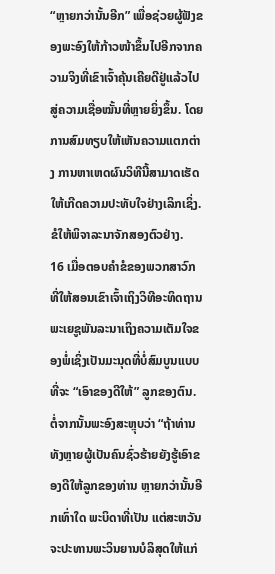“ຫຼາຍກວ່ານັ້ນອີກ” ເພື່ອຊ່ວຍຜູ້ຟັງຂອງພະອົງໃຫ້ກ້າວໜ້າຂຶ້ນໄປອີກຈາກຄວາມຈິງທີ່ເຂົາເຈົ້າຄຸ້ນເຄີຍດີຢູ່ແລ້ວໄປສູ່ຄວາມເຊື່ອໝັ້ນທີ່ຫຼາຍຍິ່ງຂຶ້ນ. ໂດຍການສົມທຽບໃຫ້ເຫັນຄວາມແຕກຕ່າງ ການຫາເຫດຜົນວິທີນີ້ສາມາດເຮັດໃຫ້ເກີດຄວາມປະທັບໃຈຢ່າງເລິກເຊິ່ງ. ຂໍໃຫ້ພິຈາລະນາຈັກສອງຕົວຢ່າງ.
16 ເມື່ອຕອບຄຳຂໍຂອງພວກສາວົກທີ່ໃຫ້ສອນເຂົາເຈົ້າເຖິງວິທີອະທິດຖານ ພະເຍຊູພັນລະນາເຖິງຄວາມເຕັມໃຈຂອງພໍ່ເຊິ່ງເປັນມະນຸດທີ່ບໍ່ສົມບູນແບບທີ່ຈະ “ເອົາຂອງດີໃຫ້” ລູກຂອງຕົນ. ຕໍ່ຈາກນັ້ນພະອົງສະຫຼຸບວ່າ “ຖ້າທ່ານທັງຫຼາຍຜູ້ເປັນຄົນຊົ່ວຮ້າຍຍັງຮູ້ເອົາຂອງດີໃຫ້ລູກຂອງທ່ານ ຫຼາຍກວ່ານັ້ນອີກເທົ່າໃດ ພະບິດາທີ່ເປັນ ແຕ່ສະຫວັນຈະປະທານພະວິນຍານບໍລິສຸດໃຫ້ແກ່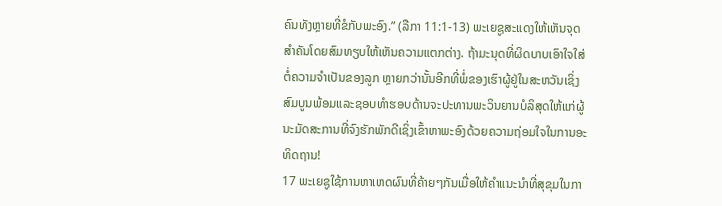ຄົນທັງຫຼາຍທີ່ຂໍກັບພະອົງ.” (ລືກາ 11:1-13) ພະເຍຊູສະແດງໃຫ້ເຫັນຈຸດສຳຄັນໂດຍສົມທຽບໃຫ້ເຫັນຄວາມແຕກຕ່າງ. ຖ້າມະນຸດທີ່ຜິດບາບເອົາໃຈໃສ່ຕໍ່ຄວາມຈຳເປັນຂອງລູກ ຫຼາຍກວ່ານັ້ນອີກທີ່ພໍ່ຂອງເຮົາຜູ້ຢູ່ໃນສະຫວັນເຊິ່ງສົມບູນພ້ອມແລະຊອບທຳຮອບດ້ານຈະປະທານພະວິນຍານບໍລິສຸດໃຫ້ແກ່ຜູ້ນະມັດສະການທີ່ຈົງຮັກພັກດີເຊິ່ງເຂົ້າຫາພະອົງດ້ວຍຄວາມຖ່ອມໃຈໃນການອະທິດຖານ!
17 ພະເຍຊູໃຊ້ການຫາເຫດຜົນທີ່ຄ້າຍໆກັນເມື່ອໃຫ້ຄຳແນະນຳທີ່ສຸຂຸມໃນກາ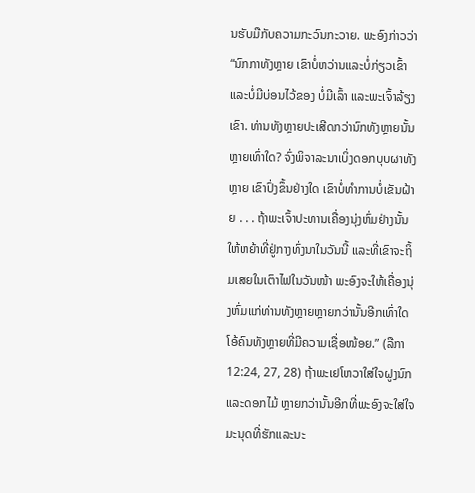ນຮັບມືກັບຄວາມກະວົນກະວາຍ. ພະອົງກ່າວວ່າ “ນົກກາທັງຫຼາຍ ເຂົາບໍ່ຫວ່ານແລະບໍ່ກ່ຽວເຂົ້າແລະບໍ່ມີບ່ອນໄວ້ຂອງ ບໍ່ມີເລົ້າ ແລະພະເຈົ້າລ້ຽງເຂົາ. ທ່ານທັງຫຼາຍປະເສີດກວ່ານົກທັງຫຼາຍນັ້ນຫຼາຍເທົ່າໃດ? ຈົ່ງພິຈາລະນາເບິ່ງດອກບຸບຜາທັງຫຼາຍ ເຂົາປົ່ງຂຶ້ນຢ່າງໃດ ເຂົາບໍ່ທຳການບໍ່ເຂັນຝ້າຍ . . . ຖ້າພະເຈົ້າປະທານເຄື່ອງນຸ່ງຫົ່ມຢ່າງນັ້ນໃຫ້ຫຍ້າທີ່ຢູ່ກາງທົ່ງນາໃນວັນນີ້ ແລະທີ່ເຂົາຈະຖິ້ມເສຍໃນເຕົາໄຟໃນວັນໜ້າ ພະອົງຈະໃຫ້ເຄື່ອງນຸ່ງຫົ່ມແກ່ທ່ານທັງຫຼາຍຫຼາຍກວ່ານັ້ນອີກເທົ່າໃດ ໂອ້ຄົນທັງຫຼາຍທີ່ມີຄວາມເຊື່ອໜ້ອຍ.” (ລືກາ 12:24, 27, 28) ຖ້າພະເຢໂຫວາໃສ່ໃຈຝູງນົກແລະດອກໄມ້ ຫຼາຍກວ່ານັ້ນອີກທີ່ພະອົງຈະໃສ່ໃຈມະນຸດທີ່ຮັກແລະນະ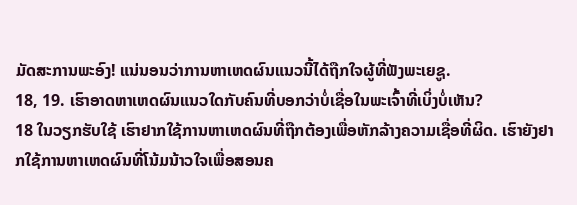ມັດສະການພະອົງ! ແນ່ນອນວ່າການຫາເຫດຜົນແນວນີ້ໄດ້ຖືກໃຈຜູ້ທີ່ຟັງພະເຍຊູ.
18, 19. ເຮົາອາດຫາເຫດຜົນແນວໃດກັບຄົນທີ່ບອກວ່າບໍ່ເຊື່ອໃນພະເຈົ້າທີ່ເບິ່ງບໍ່ເຫັນ?
18 ໃນວຽກຮັບໃຊ້ ເຮົາຢາກໃຊ້ການຫາເຫດຜົນທີ່ຖືກຕ້ອງເພື່ອຫັກລ້າງຄວາມເຊື່ອທີ່ຜິດ. ເຮົາຍັງຢາກໃຊ້ການຫາເຫດຜົນທີ່ໂນ້ມນ້າວໃຈເພື່ອສອນຄ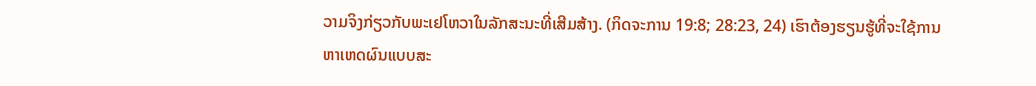ວາມຈິງກ່ຽວກັບພະເຢໂຫວາໃນລັກສະນະທີ່ເສີມສ້າງ. (ກິດຈະການ 19:8; 28:23, 24) ເຮົາຕ້ອງຮຽນຮູ້ທີ່ຈະໃຊ້ການຫາເຫດຜົນແບບສະ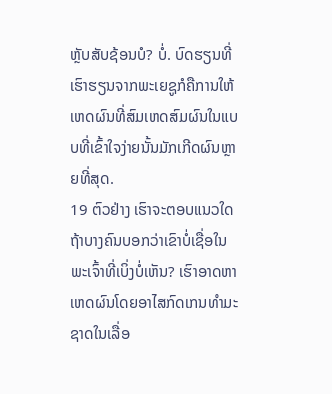ຫຼັບສັບຊ້ອນບໍ? ບໍ່. ບົດຮຽນທີ່ເຮົາຮຽນຈາກພະເຍຊູກໍຄືການໃຫ້ເຫດຜົນທີ່ສົມເຫດສົມຜົນໃນແບບທີ່ເຂົ້າໃຈງ່າຍນັ້ນມັກເກີດຜົນຫຼາຍທີ່ສຸດ.
19 ຕົວຢ່າງ ເຮົາຈະຕອບແນວໃດຖ້າບາງຄົນບອກວ່າເຂົາບໍ່ເຊື່ອໃນພະເຈົ້າທີ່ເບິ່ງບໍ່ເຫັນ? ເຮົາອາດຫາເຫດຜົນໂດຍອາໄສກົດເກນທຳມະຊາດໃນເລື່ອ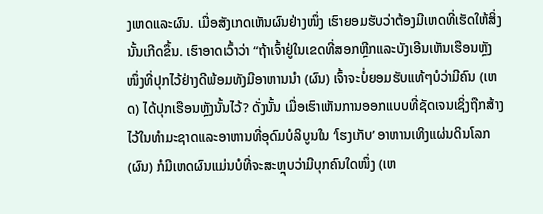ງເຫດແລະຜົນ. ເມື່ອສັງເກດເຫັນຜົນຢ່າງໜຶ່ງ ເຮົາຍອມຮັບວ່າຕ້ອງມີເຫດທີ່ເຮັດໃຫ້ສິ່ງນັ້ນເກີດຂຶ້ນ. ເຮົາອາດເວົ້າວ່າ “ຖ້າເຈົ້າຢູ່ໃນເຂດທີ່ສອກຫຼີກແລະບັງເອີນເຫັນເຮືອນຫຼັງ ໜຶ່ງທີ່ປຸກໄວ້ຢ່າງດີພ້ອມທັງມີອາຫານນຳ (ຜົນ) ເຈົ້າຈະບໍ່ຍອມຮັບແທ້ໆບໍວ່າມີຄົນ (ເຫດ) ໄດ້ປຸກເຮືອນຫຼັງນັ້ນໄວ້? ດັ່ງນັ້ນ ເມື່ອເຮົາເຫັນການອອກແບບທີ່ຊັດເຈນເຊິ່ງຖືກສ້າງໄວ້ໃນທຳມະຊາດແລະອາຫານທີ່ອຸດົມບໍລິບູນໃນ ‘ໂຮງເກັບ’ ອາຫານເທິງແຜ່ນດິນໂລກ (ຜົນ) ກໍມີເຫດຜົນແມ່ນບໍທີ່ຈະສະຫຼຸບວ່າມີບຸກຄົນໃດໜຶ່ງ (ເຫ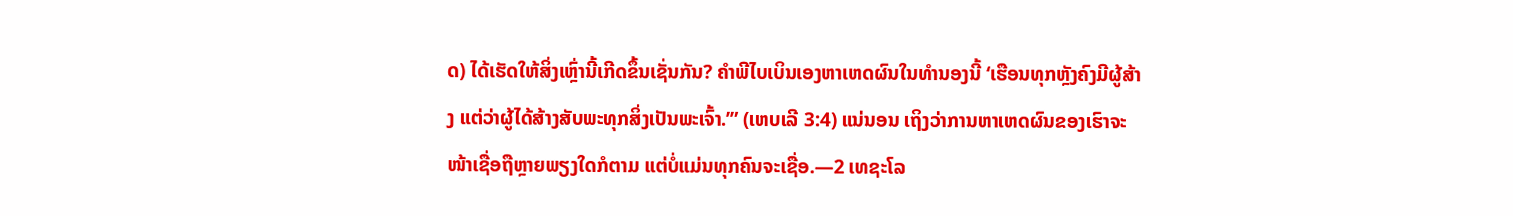ດ) ໄດ້ເຮັດໃຫ້ສິ່ງເຫຼົ່ານີ້ເກີດຂຶ້ນເຊັ່ນກັນ? ຄຳພີໄບເບິນເອງຫາເຫດຜົນໃນທຳນອງນີ້ ‘ເຮືອນທຸກຫຼັງຄົງມີຜູ້ສ້າງ ແຕ່ວ່າຜູ້ໄດ້ສ້າງສັບພະທຸກສິ່ງເປັນພະເຈົ້າ.’” (ເຫບເລີ 3:4) ແນ່ນອນ ເຖິງວ່າການຫາເຫດຜົນຂອງເຮົາຈະໜ້າເຊື່ອຖືຫຼາຍພຽງໃດກໍຕາມ ແຕ່ບໍ່ແມ່ນທຸກຄົນຈະເຊື່ອ.—2 ເທຊະໂລ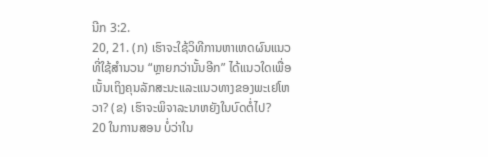ນີກ 3:2.
20, 21. (ກ) ເຮົາຈະໃຊ້ວິທີການຫາເຫດຜົນແນວທີ່ໃຊ້ສຳນວນ “ຫຼາຍກວ່ານັ້ນອີກ” ໄດ້ແນວໃດເພື່ອເນັ້ນເຖິງຄຸນລັກສະນະແລະແນວທາງຂອງພະເຢໂຫວາ? (ຂ) ເຮົາຈະພິຈາລະນາຫຍັງໃນບົດຕໍ່ໄປ?
20 ໃນການສອນ ບໍ່ວ່າໃນ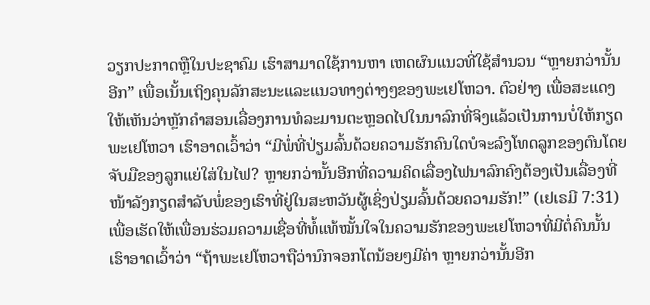ວຽກປະກາດຫຼືໃນປະຊາຄົມ ເຮົາສາມາດໃຊ້ການຫາ ເຫດຜົນແນວທີ່ໃຊ້ສຳນວນ “ຫຼາຍກວ່ານັ້ນອີກ” ເພື່ອເນັ້ນເຖິງຄຸນລັກສະນະແລະແນວທາງຕ່າງໆຂອງພະເຢໂຫວາ. ຕົວຢ່າງ ເພື່ອສະແດງໃຫ້ເຫັນວ່າຫຼັກຄຳສອນເລື່ອງການທໍລະມານຕະຫຼອດໄປໃນນາລົກທີ່ຈິງແລ້ວເປັນການບໍ່ໃຫ້ກຽດພະເຢໂຫວາ ເຮົາອາດເວົ້າວ່າ “ມີພໍ່ທີ່ປ່ຽມລົ້ນດ້ວຍຄວາມຮັກຄົນໃດບໍຈະລົງໂທດລູກຂອງຕົນໂດຍຈັບມືຂອງລູກແຍ່ໃສ່ໃນໄຟ? ຫຼາຍກວ່ານັ້ນອີກທີ່ຄວາມຄິດເລື່ອງໄຟນາລົກຄົງຕ້ອງເປັນເລື່ອງທີ່ໜ້າລັງກຽດສຳລັບພໍ່ຂອງເຮົາທີ່ຢູ່ໃນສະຫວັນຜູ້ເຊິ່ງປ່ຽມລົ້ນດ້ວຍຄວາມຮັກ!” (ເຢເຣມີ 7:31) ເພື່ອເຮັດໃຫ້ເພື່ອນຮ່ວມຄວາມເຊື່ອທີ່ທໍ້ແທ້ໝັ້ນໃຈໃນຄວາມຮັກຂອງພະເຢໂຫວາທີ່ມີຕໍ່ຄົນນັ້ນ ເຮົາອາດເວົ້າວ່າ “ຖ້າພະເຢໂຫວາຖືວ່ານົກຈອກໂຕນ້ອຍໆມີຄ່າ ຫຼາຍກວ່ານັ້ນອີກ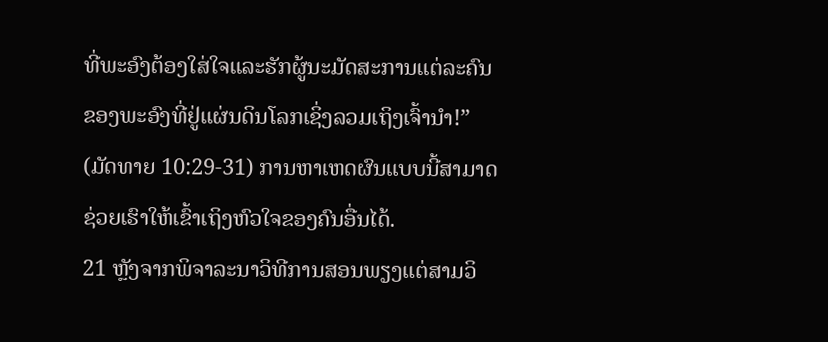ທີ່ພະອົງຕ້ອງໃສ່ໃຈແລະຮັກຜູ້ນະມັດສະການແຕ່ລະຄົນຂອງພະອົງທີ່ຢູ່ແຜ່ນດິນໂລກເຊິ່ງລວມເຖິງເຈົ້ານຳ!” (ມັດທາຍ 10:29-31) ການຫາເຫດຜົນແບບນີ້ສາມາດຊ່ວຍເຮົາໃຫ້ເຂົ້າເຖິງຫົວໃຈຂອງຄົນອື່ນໄດ້.
21 ຫຼັງຈາກພິຈາລະນາວິທີການສອນພຽງແຕ່ສາມວິ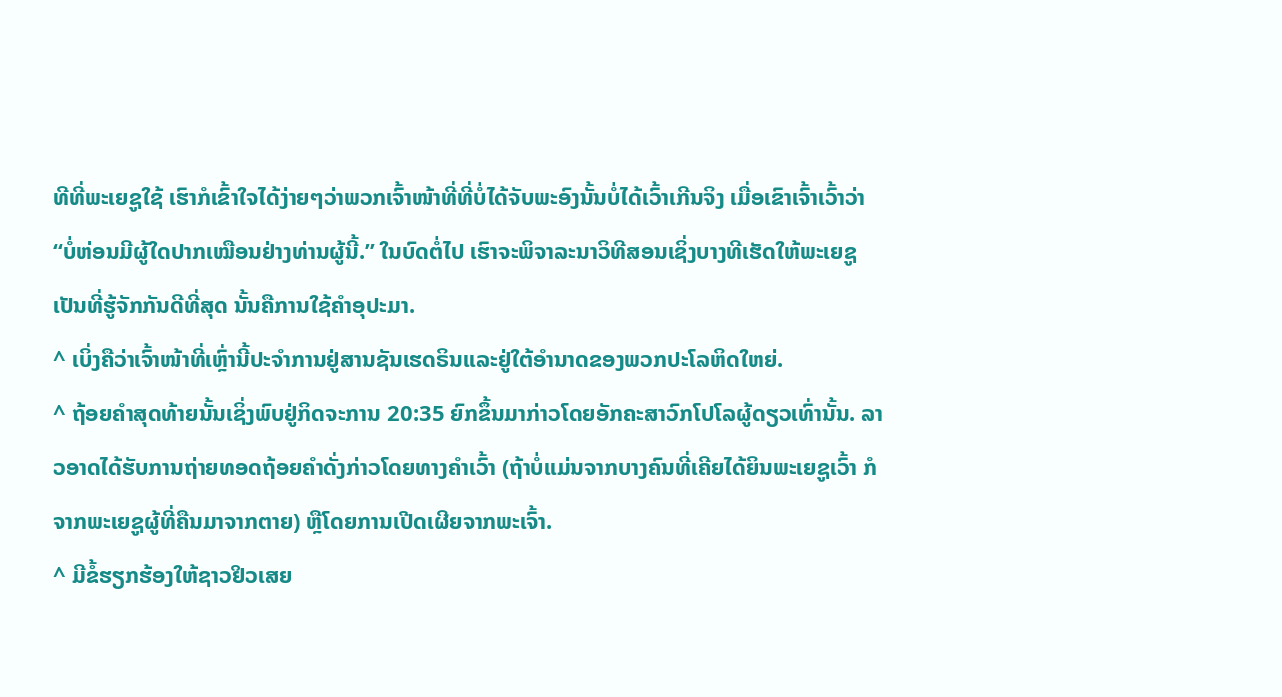ທີທີ່ພະເຍຊູໃຊ້ ເຮົາກໍເຂົ້າໃຈໄດ້ງ່າຍໆວ່າພວກເຈົ້າໜ້າທີ່ທີ່ບໍ່ໄດ້ຈັບພະອົງນັ້ນບໍ່ໄດ້ເວົ້າເກີນຈິງ ເມື່ອເຂົາເຈົ້າເວົ້າວ່າ “ບໍ່ຫ່ອນມີຜູ້ໃດປາກເໝືອນຢ່າງທ່ານຜູ້ນີ້.” ໃນບົດຕໍ່ໄປ ເຮົາຈະພິຈາລະນາວິທີສອນເຊິ່ງບາງທີເຮັດໃຫ້ພະເຍຊູເປັນທີ່ຮູ້ຈັກກັນດີທີ່ສຸດ ນັ້ນຄືການໃຊ້ຄຳອຸປະມາ.
^ ເບິ່ງຄືວ່າເຈົ້າໜ້າທີ່ເຫຼົ່ານີ້ປະຈຳການຢູ່ສານຊັນເຮດຣິນແລະຢູ່ໃຕ້ອຳນາດຂອງພວກປະໂລຫິດໃຫຍ່.
^ ຖ້ອຍຄຳສຸດທ້າຍນັ້ນເຊິ່ງພົບຢູ່ກິດຈະການ 20:35 ຍົກຂຶ້ນມາກ່າວໂດຍອັກຄະສາວົກໂປໂລຜູ້ດຽວເທົ່ານັ້ນ. ລາວອາດໄດ້ຮັບການຖ່າຍທອດຖ້ອຍຄຳດັ່ງກ່າວໂດຍທາງຄຳເວົ້າ (ຖ້າບໍ່ແມ່ນຈາກບາງຄົນທີ່ເຄີຍໄດ້ຍິນພະເຍຊູເວົ້າ ກໍຈາກພະເຍຊູຜູ້ທີ່ຄືນມາຈາກຕາຍ) ຫຼືໂດຍການເປີດເຜີຍຈາກພະເຈົ້າ.
^ ມີຂໍ້ຮຽກຮ້ອງໃຫ້ຊາວຢິວເສຍ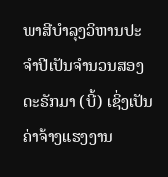ພາສີບຳລຸງວິຫານປະຈຳປີເປັນຈຳນວນສອງດະຣັກມາ (ບີ້) ເຊິ່ງເປັນຄ່າຈ້າງແຮງງານ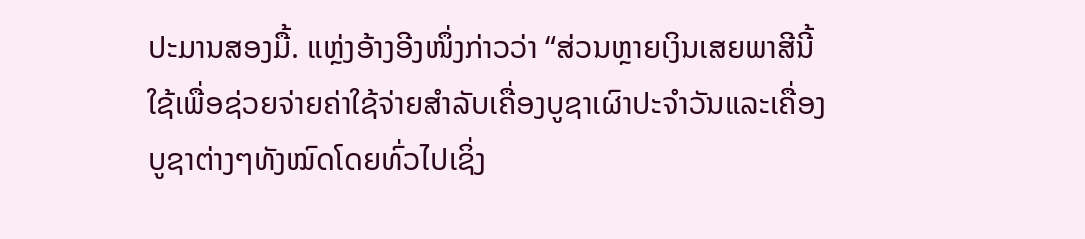ປະມານສອງມື້. ແຫຼ່ງອ້າງອີງໜຶ່ງກ່າວວ່າ “ສ່ວນຫຼາຍເງິນເສຍພາສີນີ້ໃຊ້ເພື່ອຊ່ວຍຈ່າຍຄ່າໃຊ້ຈ່າຍສຳລັບເຄື່ອງບູຊາເຜົາປະຈຳວັນແລະເຄື່ອງບູຊາຕ່າງໆທັງໝົດໂດຍທົ່ວໄປເຊິ່ງ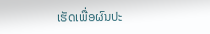ເຮັດເພື່ອຜົນປະ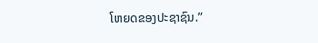ໂຫຍດຂອງປະຊາຊົນ.”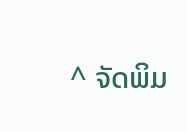^ ຈັດພິມ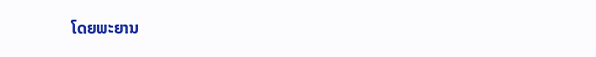ໂດຍພະຍານ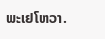ພະເຢໂຫວາ.